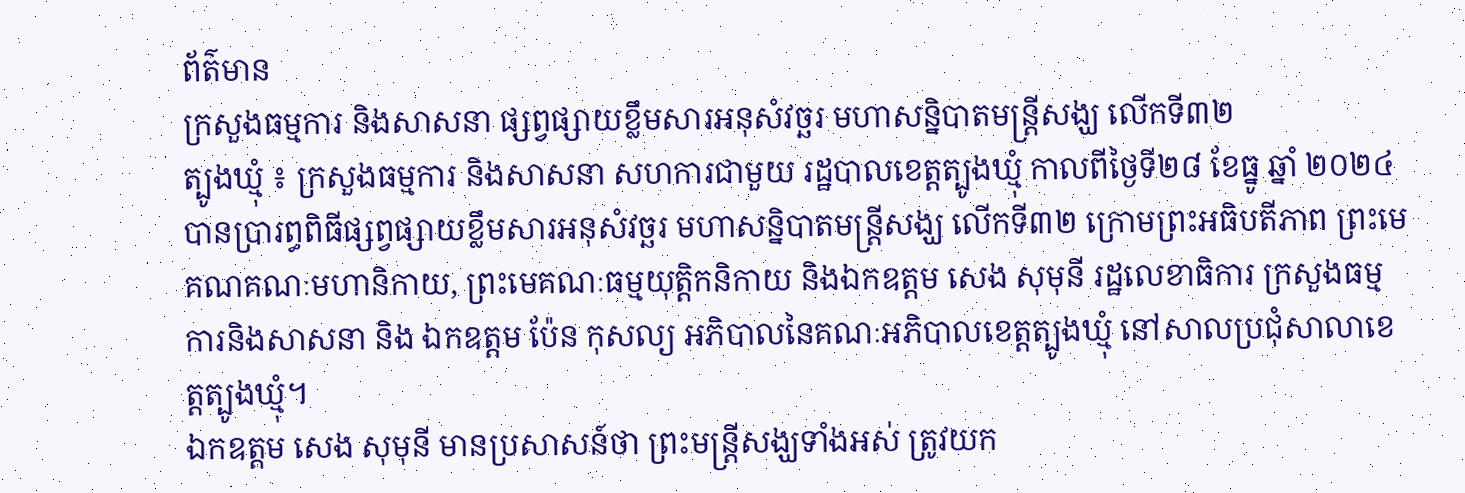ព័ត៌មាន
ក្រសួងធម្មការ និងសាសនា ផ្សព្វផ្សាយខ្លឹមសារអនុសំវច្ឆរ មហាសន្និបាតមន្ត្រីសង្ឃ លើកទី៣២
ត្បូងឃ្មុំ ៖ ក្រសួងធម្មការ និងសាសនា សហការជាមួយ រដ្ឋបាលខេត្តត្បូងឃ្មុំ កាលពីថ្ងៃទី២៨ ខែធ្នូ ឆ្នាំ ២០២៤ បានប្រារព្ធពិធីផ្សព្វផ្សាយខ្លឹមសារអនុសំវច្ឆរ មហាសន្និបាតមន្ត្រីសង្ឃ លើកទី៣២ ក្រោមព្រះអធិបតីភាព ព្រះមេគណគណៈមហានិកាយ, ព្រះមេគណៈធម្មយុត្តិកនិកាយ និងឯកឧត្តម សេង សុមុនី រដ្ឋលេខាធិការ ក្រសួងធម្មការនិងសាសនា និង ឯកឧត្តម ប៉ែន កុសល្យ អភិបាលនៃគណៈអភិបាលខេត្តត្បូងឃ្មុំ នៅសាលប្រជុំសាលាខេត្តត្បូងឃ្មុំ។
ឯកឧត្តម សេង សុមុនី មានប្រសាសន៍ថា ព្រះមន្ត្រីសង្ឃទាំងអស់ ត្រូវយក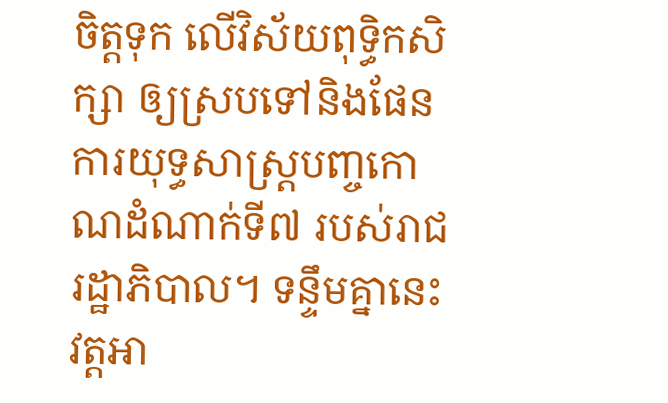ចិត្តទុក លើវិស័យពុទ្ធិកសិក្សា ឲ្យស្របទៅនិងផែនការយុទ្ធសាស្ត្របញ្ចកោណដំណាក់ទី៧ របស់រាជរដ្ឋាភិបាល។ ទន្ទឹមគ្នានេះ វត្តអា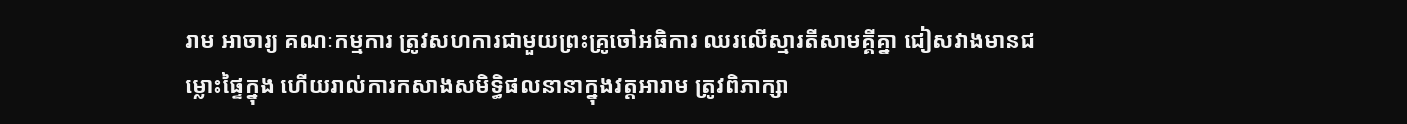រាម អាចារ្យ គណៈកម្មការ ត្រូវសហការជាមួយព្រះគ្រូចៅអធិការ ឈរលើស្មារតីសាមគ្គីគ្នា ជៀសវាងមានជម្លោះផ្ទៃក្នុង ហើយរាល់ការកសាងសមិទ្ធិផលនានាក្នុងវត្តអារាម ត្រូវពិភាក្សា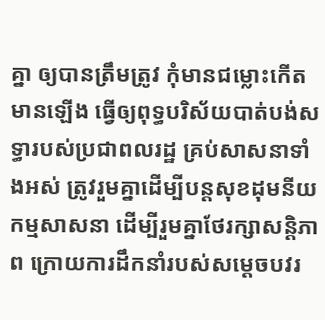គ្នា ឲ្យបានត្រឹមត្រូវ កុំមានជម្លោះកើតមានឡើង ធ្វើឲ្យពុទ្ធបរិស័យបាត់បង់សទ្ធារបស់ប្រជាពលរដ្ឋ គ្រប់សាសនាទាំងអស់ ត្រូវរួមគ្នាដើម្បីបន្តសុខដុមនីយកម្មសាសនា ដើម្បីរួមគ្នាថែរក្សាសន្តិភាព ក្រោយការដឹកនាំរបស់សម្តេចបវរ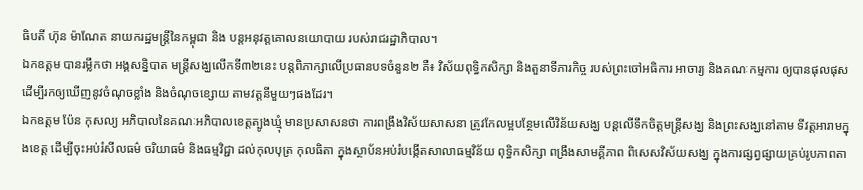ធិបតី ហ៊ុន ម៉ាណែត នាយករដ្ឋមន្ត្រីនៃកម្ពុជា និង បន្តអនុវត្តគោលនយោបាយ របស់រាជរដ្ឋាភិបាល។
ឯកឧត្តម បានរម្លឹកថា អង្គសន្និបាត មន្ត្រីសង្ឃលើកទី៣២នេះ បន្តពិភាក្សាលើប្រធានបទចំនួន២ គឺ៖ វិស័យពុទ្ធិកសិក្សា និងតួនាទីភារកិច្ច របស់ព្រះចៅអធិការ អាចារ្យ និងគណៈកម្មការ ឲ្យបានផុលផុស ដើម្បីរកឲ្យឃើញនូវចំណុចខ្លាំង និងចំណុចខ្សោយ តាមវត្តនីមួយៗផងដែរ។
ឯកឧត្តម ប៉ែន កុសល្យ អភិបាលនៃគណៈអភិបាលខេត្តត្បូងឃ្មុំ មានប្រសាសនថា ការពង្រឹងវិស័យសាសនា ត្រូវកែលម្អបន្ថែមលើវិន័យសង្ឃ បន្តលើទឹកចិត្តមន្រ្តីសង្ឃ និងព្រះសង្ឃនៅតាម ទីវត្តអារាមក្នុងខេត្ត ដើម្បីចុះអប់រំសីលធម៌ ចរិយាធម៌ និងធម្មវិជ្ជា ដល់កុលបុត្រ កុលធិតា ក្នុងស្ថាប័នអប់រំបង្កើតសាលាធម្មវិន័យ ពុទ្ធិកសិក្សា ពង្រឹងសាមគ្គីភាព ពិសេសវិស័យសង្ឃ ក្នុងការផ្សព្វផ្សាយគ្រប់រូបភាពតា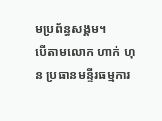មប្រព័ន្ធសង្គម។
បើតាមលោក ហាក់ ហុន ប្រធានមន្ទីរធម្មការ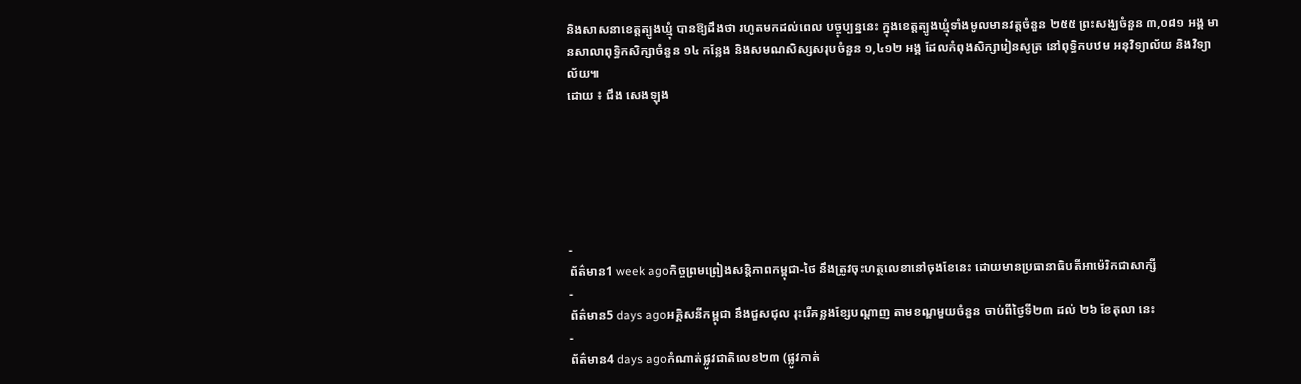និងសាសនាខេត្តត្បូងឃ្មុំ បានឱ្យដឹងថា រហូតមកដល់ពេល បច្ចុប្បន្ននេះ ក្នុងខេត្តត្បូងឃ្មុំទាំងមូលមានវត្តចំនួន ២៥៥ ព្រះសង្ឃចំនួន ៣,០៨១ អង្គ មានសាលាពុទ្ធិកសិក្សាចំនួន ១៤ កន្លែង និងសមណសិស្សសរុបចំនួន ១,៤១២ អង្គ ដែលកំពុងសិក្សារៀនសូត្រ នៅពុទ្ធិកបឋម អនុវិទ្យាល័យ និងវិទ្យាល័យ៕
ដោយ ៖ ជឹង សេងឡុង






-
ព័ត៌មាន1 week agoកិច្ចព្រមព្រៀងសន្តិភាពកម្ពុជា-ថៃ នឹងត្រូវចុះហត្ថលេខានៅចុងខែនេះ ដោយមានប្រធានាធិបតីអាម៉េរិកជាសាក្សី
-
ព័ត៌មាន5 days agoអគ្គិសនីកម្ពុជា នឹងជួសជុល រុះរើគន្លងខ្សែបណ្តាញ តាមខណ្ឌមួយចំនួន ចាប់ពីថ្ងៃទី២៣ ដល់ ២៦ ខែតុលា នេះ
-
ព័ត៌មាន4 days agoកំណាត់ផ្លូវជាតិលេខ២៣ (ផ្លូវកាត់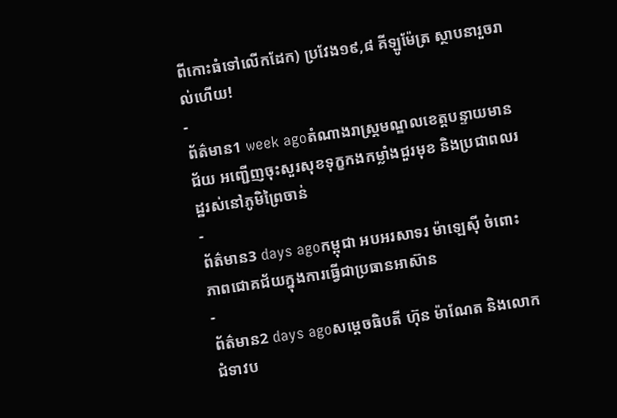ពីកោះធំទៅលើកដែក) ប្រវែង១៩,៨ គីឡូម៉ែត្រ ស្ថាបនារួចរាល់ហើយ!
-
ព័ត៌មាន1 week agoតំណាងរាស្រ្តមណ្ឌលខេត្តបន្ទាយមានជ័យ អញ្ជើញចុះសួរសុខទុក្ខកងកម្លាំងជួរមុខ និងប្រជាពលរដ្ឋរស់នៅភូមិព្រៃចាន់
-
ព័ត៌មាន3 days agoកម្ពុជា អបអរសាទរ ម៉ាឡេស៊ី ចំពោះភាពជោគជ័យក្នុងការធ្វើជាប្រធានអាស៊ាន
-
ព័ត៌មាន2 days agoសម្ដេចធិបតី ហ៊ុន ម៉ាណែត និងលោកជំទាវប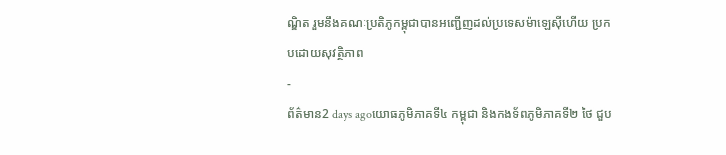ណ្ឌិត រួមនឹងគណៈប្រតិភូកម្ពុជាបានអញ្ជើញដល់ប្រទេសម៉ាឡេស៊ីហើយ ប្រកបដោយសុវត្ថិភាព
-
ព័ត៌មាន2 days agoយោធភូមិភាគទី៤ កម្ពុជា និងកងទ័ពភូមិភាគទី២ ថៃ ជួប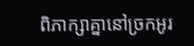ពិភាក្សាគ្នានៅច្រកអូរ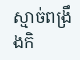ស្មាច់ពង្រឹងកិ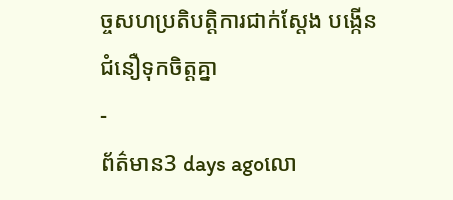ច្ចសហប្រតិបត្តិការជាក់ស្តែង បង្កើនជំនឿទុកចិត្តគ្នា
-
ព័ត៌មាន3 days agoលោ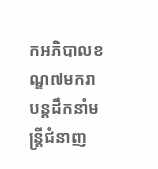កអភិបាលខណ្ឌ៧មករា បន្តដឹកនាំមន្រ្តីជំនាញ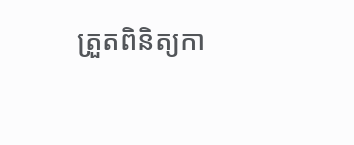ត្រួតពិនិត្យកា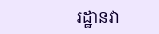រដ្ឋានវា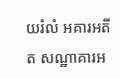យរំលំ អគារអតីត សណ្ឋាគារអ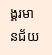ង្គរមានជ័យ